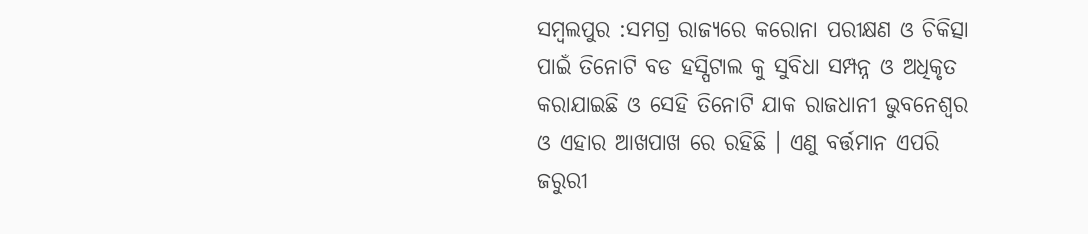ସମ୍ବଲପୁର :ସମଗ୍ର ରାଜ୍ୟରେ କରୋନା ପରୀକ୍ଷଣ ଓ ଚିକିତ୍ସା ପାଇଁ ତିନୋଟି ବଡ ହସ୍ପିଟାଲ କୁ ସୁବିଧା ସମ୍ପନ୍ନ ଓ ଅଧିକୃତ କରାଯାଇଛି ଓ ସେହି ତିନୋଟି ଯାକ ରାଜଧାନୀ ଭୁବନେଶ୍ବର ଓ ଏହାର ଆଖପାଖ ରେ ରହିଛି । ଏଣୁ ବର୍ତ୍ତମାନ ଏପରି ଜରୁରୀ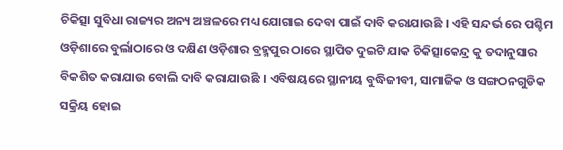ଚିକିତ୍ସା ସୁବିଧା ରାଜ୍ୟର ଅନ୍ୟ ଅଞ୍ଚଳରେ ମଧ୍ୟ ଯୋଗାଇ ଦେବା ପାଇଁ ଦାବି କରାଯାଉଛି । ଏହି ସନ୍ଦର୍ଭ ରେ ପଶ୍ଚିମ ଓଡ଼ିଶାରେ ବୁର୍ଲାଠାରେ ଓ ଦକ୍ଷିଣ ଓଡ଼ିଶାର ବ୍ରହ୍ମପୁର ଠାରେ ସ୍ଥାପିତ ଦୁଇଟି ଯାକ ଚିକିତ୍ସାକେନ୍ଦ୍ର କୁ ତଦାନୁସାର ବିକଶିତ କରାଯାଉ ବୋଲି ଦାବି କରାଯାଉଛି । ଏବିଷୟରେ ସ୍ଥାନୀୟ ବୁଦ୍ଧିଜୀବୀ, ସାମାଜିକ ଓ ସଙ୍ଗଠନଗୁଡିକ ସକ୍ରିୟ ହୋଇ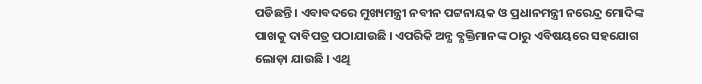ପଡିଛନ୍ତି । ଏବାବଦରେ ମୁଖ୍ୟମନ୍ତ୍ରୀ ନବୀନ ପଟ୍ଟନାୟକ ଓ ପ୍ରଧାନମନ୍ତ୍ରୀ ନରେନ୍ଦ୍ର ମୋଦିଙ୍କ ପାଖକୁ ଦାବିପତ୍ର ପଠାଯାଉଛି । ଏପରିକି ଅନ୍ଯ ବ୍ଯକ୍ତିମାନଙ୍କ ଠାରୁ ଏବିଷୟରେ ସହଯୋଗ ଲୋଡ଼ା ଯାଉଛି । ଏଥି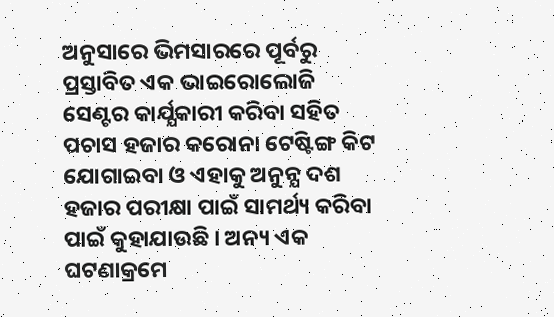ଅନୁସାରେ ଭିମସାରରେ ପୂର୍ବରୁ ପ୍ରସ୍ତାବିତ ଏକ ଭାଇରୋଲୋଜି ସେଣ୍ଟର କାର୍ଯ୍ଯକାରୀ କରିବା ସହିତ ପଚାସ ହଜାର କରୋନା ଟେଷ୍ଟିଙ୍ଗ କିଟ ଯୋଗାଇବା ଓ ଏହାକୁ ଅନୁନ୍ଯ ଦଶ ହଜାର ପରୀକ୍ଷା ପାଇଁ ସାମର୍ଥ୍ୟ କରିବା ପାଇଁ କୁହାଯାଉଛି । ଅନ୍ୟ ଏକ ଘଟଣାକ୍ରମେ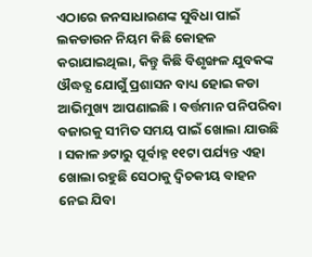ଏଠାରେ ଜନସାଧାରଣଙ୍କ ସୁବିଧା ପାଇଁ ଲକଡାଉନ ନିୟମ କିଛି କୋହଳ କରାଯାଇଥିଲା, କିନ୍ତୁ କିଛି ବିଶୃଙ୍ଖଳ ଯୁବକଙ୍କ ଔଦ୍ଧତ୍ଯ ଯୋଗୁଁ ପ୍ରଶାସନ ବାଧ୍ୟ ହୋଇ କଡା ଆଭିମୁଖ୍ୟ ଆପଣାଇଛି । ବର୍ତ୍ତମାନ ପନିପରିବା ବଜାରକୁ ସୀମିତ ସମୟ ପାଇଁ ଖୋଲା ଯାଉଛି । ସକାଳ ୬ଟାରୁ ପୂର୍ବାହ୍ନ ୧୧ଟା ପର୍ଯ୍ୟନ୍ତ ଏହା ଖୋଲା ରହୁଛି ସେଠାକୁ ଦ୍ବିଚକୀୟ ବାହନ ନେଇ ଯିବା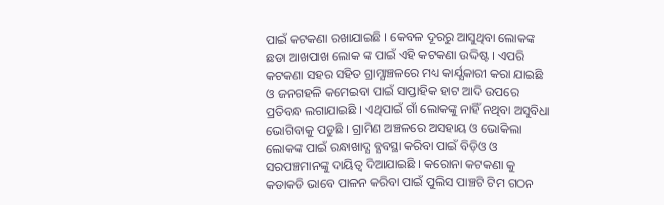ପାଇଁ କଟକଣା ରଖାଯାଇଛି । କେବଳ ଦୂରରୁ ଆସୁଥିବା ଲୋକଙ୍କ ଛଡା ଆଖପାଖ ଲୋକ ଙ୍କ ପାଇଁ ଏହି କଟକଣା ଉଦ୍ଦିଷ୍ଟ । ଏପରି କଟକଣା ସହର ସହିତ ଗ୍ରାମ୍ଯାଞ୍ଚଳରେ ମଧ୍ୟ କାର୍ଯ୍ଯକାରୀ କରା ଯାଇଛି ଓ ଜନଗହଳି କମେଇବା ପାଇଁ ସାପ୍ତାହିକ ହାଟ ଆଦି ଉପରେ ପ୍ରତିବନ୍ଧ ଲଗାଯାଇଛି । ଏଥିପାଇଁ ଗାଁ ଲୋକଙ୍କୁ ନାହିଁ ନଥିବା ଅସୁବିଧା ଭୋଗିବାକୁ ପଡୁଛି । ଗ୍ରାମିଣ ଅଞ୍ଚଳରେ ଅସହାୟ ଓ ଭୋକିଲା ଲୋକଙ୍କ ପାଇଁ ରନ୍ଧାଖାଦ୍ଯ ବ୍ଯବସ୍ଥା କରିବା ପାଇଁ ବିଡ଼ିଓ ଓ ସରପଞ୍ଚମାନଙ୍କୁ ଦାୟିତ୍ୱ ଦିଆଯାଇଛି । କରୋନା କଟକଣା କୁ କଡାକଡି ଭାବେ ପାଳନ କରିବା ପାଇଁ ପୁଲିସ ପାଞ୍ଚଟି ଟିମ ଗଠନ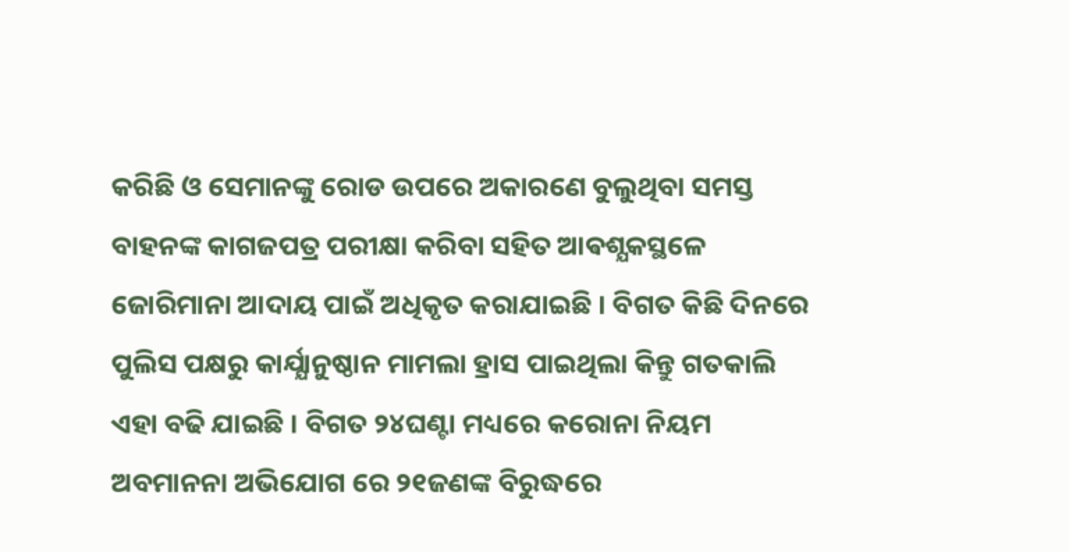କରିଛି ଓ ସେମାନଙ୍କୁ ରୋଡ ଉପରେ ଅକାରଣେ ବୁଲୁଥିବା ସମସ୍ତ ବାହନଙ୍କ କାଗଜପତ୍ର ପରୀକ୍ଷା କରିବା ସହିତ ଆଵଶ୍ଯକସ୍ଥଳେ ଜୋରିମାନା ଆଦାୟ ପାଇଁ ଅଧିକୃତ କରାଯାଇଛି । ବିଗତ କିଛି ଦିନରେ ପୁଲିସ ପକ୍ଷରୁ କାର୍ଯ୍ଯାନୁଷ୍ଠାନ ମାମଲା ହ୍ରାସ ପାଇଥିଲା କିନ୍ତୁ ଗତକାଲି ଏହା ବଢି ଯାଇଛି । ବିଗତ ୨୪ଘଣ୍ଟା ମଧ୍ୟରେ କରୋନା ନିୟମ ଅବମାନନା ଅଭିଯୋଗ ରେ ୨୧ଜଣଙ୍କ ବିରୁଦ୍ଧରେ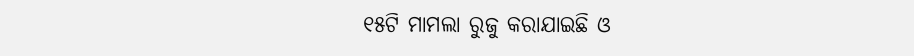୧୫ଟି ମାମଲା ରୁଜୁ କରାଯାଇଛି ଓ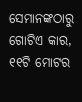ସେମାନଙ୍କଠାରୁ ଗୋଟିଏ କାର, ୧୧ଟି ମୋଟର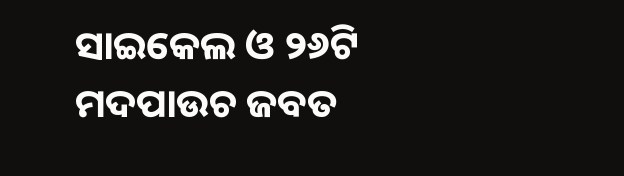ସାଇକେଲ ଓ ୨୬ଟି ମଦପାଉଚ ଜବତ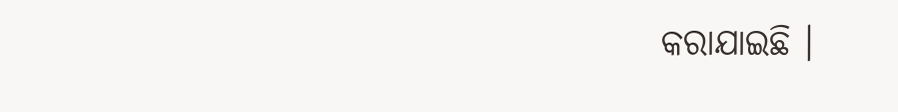କରାଯାଇଛି ।